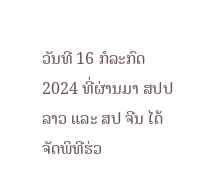ວັນທີ 16 ກໍລະກົດ 2024 ທີ່ຜ່ານມາ ສປປ ລາວ ແລະ ສປ ຈີນ ໄດ້ຈັດພິທີຮ່ວ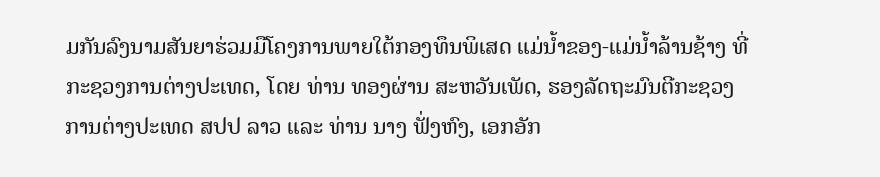ມກັນລົງນາມສັນຍາຮ່ວມມືໂຄງການພາຍໃຕ້ກອງທຶນພິເສດ ແມ່ນໍ້າຂອງ-ແມ່ນໍ້າລ້ານຊ້າງ ທີ່ກະຊວງການຕ່າງປະເທດ, ໂດຍ ທ່ານ ທອງຜ່ານ ສະຫວັນເພັດ, ຮອງລັດຖະມົນຕີກະຊວງການຕ່າງປະເທດ ສປປ ລາວ ແລະ ທ່ານ ນາງ ຟັ່ງຫົງ, ເອກອັກ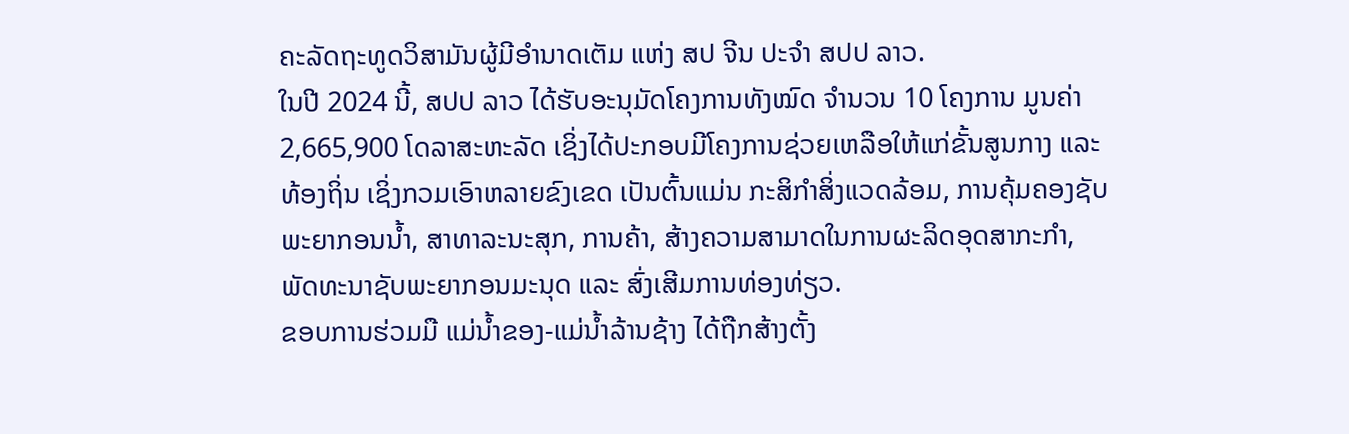ຄະລັດຖະທູດວິສາມັນຜູ້ມີອຳນາດເຕັມ ແຫ່ງ ສປ ຈີນ ປະຈຳ ສປປ ລາວ.
ໃນປີ 2024 ນີ້, ສປປ ລາວ ໄດ້ຮັບອະນຸມັດໂຄງການທັງໝົດ ຈຳນວນ 10 ໂຄງການ ມູນຄ່າ 2,665,900 ໂດລາສະຫະລັດ ເຊິ່ງໄດ້ປະກອບມີໂຄງການຊ່ວຍເຫລືອໃຫ້ແກ່ຂັ້ນສູນກາງ ແລະ ທ້ອງຖິ່ນ ເຊິ່ງກວມເອົາຫລາຍຂົງເຂດ ເປັນຕົ້ນແມ່ນ ກະສິກຳສິ່ງແວດລ້ອມ, ການຄຸ້ມຄອງຊັບພະຍາກອນນໍ້າ, ສາທາລະນະສຸກ, ການຄ້າ, ສ້າງຄວາມສາມາດໃນການຜະລິດອຸດສາກະກຳ, ພັດທະນາຊັບພະຍາກອນມະນຸດ ແລະ ສົ່ງເສີມການທ່ອງທ່ຽວ.
ຂອບການຮ່ວມມື ແມ່ນໍ້າຂອງ-ແມ່ນໍ້າລ້ານຊ້າງ ໄດ້ຖືກສ້າງຕັ້ງ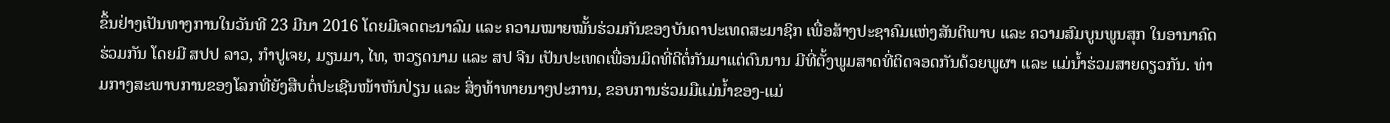ຂຶ້ນຢ່າງເປັນທາງການໃນວັນທີ 23 ມີນາ 2016 ໂດຍມີເຈດຕະນາລົມ ແລະ ຄວາມໝາຍໝັ້ນຮ່ວມກັນຂອງບັນດາປະເທດສະມາຊິກ ເພື່ອສ້າງປະຊາຄົມແຫ່ງສັນຕິພາບ ແລະ ຄວາມສົມບູນພູນສຸກ ໃນອານາຄົດຮ່ວມກັນ ໂດຍມີ ສປປ ລາວ, ກຳປູເຈຍ, ມຽນມາ, ໄທ, ຫວຽດນາມ ແລະ ສປ ຈີນ ເປັນປະເທດເພື່ອນມິດທີ່ດີຕໍ່ກັນມາແຕ່ດົນນານ ມີທີ່ຕັ້ງພູມສາດທີ່ຕິດຈອດກັນດ້ວຍພູຜາ ແລະ ແມ່ນໍ້າຮ່ວມສາຍດຽວກັນ. ທ່າມກາງສະພາບການຂອງໂລກທີ່ຍັງສືບຕໍ່ປະເຊີນໜ້າຫັນປ່ຽນ ແລະ ສິ່ງທ້າທາຍນາໆປະການ, ຂອບການຮ່ວມມືແມ່ນໍ້າຂອງ-ແມ່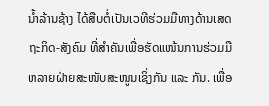ນໍ້າລ້ານຊ້າງ ໄດ້ສືບຕໍ່ເປັນເວທີຮ່ວມມືທາງດ້ານເສດຖະກິດ-ສັງຄົມ ທີ່ສຳຄັນເພື່ອຮັດແໜ້ນການຮ່ວມມືຫລາຍຝ່າຍສະໜັບສະໜູນເຊິ່ງກັນ ແລະ ກັນ. ເພື່ອ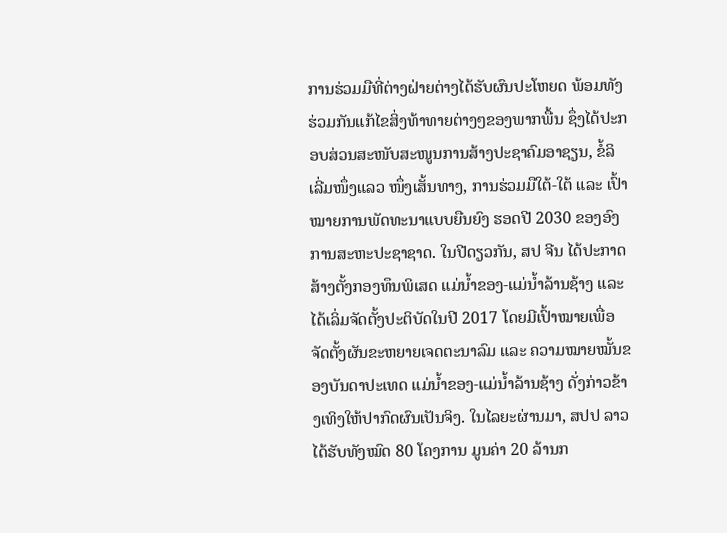ການຮ່ວມມືທີ່ຕ່າງຝ່າຍຕ່າງໄດ້ຮັບຜົນປະໂຫຍດ ພ້ອມທັງຮ່ວມກັນແກ້ໄຂສິ່ງທ້າທາຍຕ່າງໆຂອງພາກພື້ນ ຊຶ່ງໄດ້ປະກອບສ່ວນສະໜັບສະໜູນການສ້າງປະຊາຄົມອາຊຽນ, ຂໍ້ລິເລີ່ມໜຶ່ງແລວ ໜຶ່ງເສັ້ນທາງ, ການຮ່ວມມືໃຕ້-ໃຕ້ ແລະ ເປົ້າໝາຍການພັດທະນາແບບຍືນຍົງ ຮອດປີ 2030 ຂອງອົງການສະຫະປະຊາຊາດ. ໃນປີດຽວກັນ, ສປ ຈີນ ໄດ້ປະກາດສ້າງຕັ້ງກອງທຶນພິເສດ ແມ່ນ້ຳຂອງ-ແມ່ນ້ຳລ້ານຊ້າງ ແລະ ໄດ້ເລິ່ມຈັດຕັ້ງປະຕິບັດໃນປີ 2017 ໂດຍມີເປົ້າໝາຍເພື່ອຈັດຕັ້ງຜັນຂະຫຍາຍເຈດຕະນາລົມ ແລະ ຄວາມໝາຍໝັ້ນຂອງບັນດາປະເທດ ແມ່ນ້ຳຂອງ-ແມ່ນ້ຳລ້ານຊ້າງ ດັ່ງກ່າວຂ້າງເທິງໃຫ້ປາກົດຜົນເປັນຈິງ. ໃນໄລຍະຜ່ານມາ, ສປປ ລາວ ໄດ້ຮັບທັງໝົດ 80 ໂຄງການ ມູນຄ່າ 20 ລ້ານກ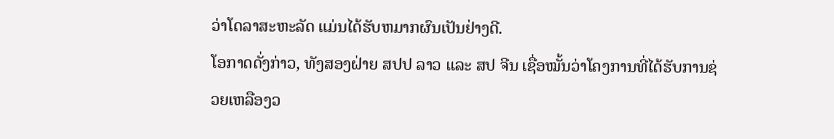ວ່າໂດລາສະຫະລັດ ແມ່ນໄດ້ຮັບຫມາກຜົນເປັນຢ່າງດີ.
ໂອກາດດັ່ງກ່າວ, ທັງສອງຝ່າຍ ສປປ ລາວ ແລະ ສປ ຈີນ ເຊື່ອໝັ້ນວ່າໂຄງການທີ່ໄດ້ຮັບການຊ່ວຍເຫລືອງວ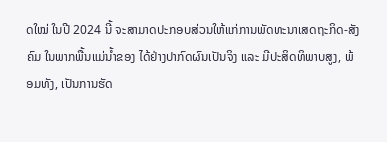ດໃໝ່ ໃນປີ 2024 ນີ້ ຈະສາມາດປະກອບສ່ວນໃຫ້ແກ່ການພັດທະນາເສດຖະກິດ-ສັງຄົມ ໃນພາກພື້ນແມ່ນໍ້າຂອງ ໄດ້ຢ່າງປາກົດຜົນເປັນຈິງ ແລະ ມີປະສິດທິພາບສູງ, ພ້ອມທັງ, ເປັນການຮັດ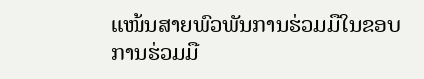ແໜ້ນສາຍພົວພັນການຮ່ວມມືໃນຂອບການຮ່ວມມື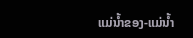ແມ່ນ້ຳຂອງ-ແມ່ນ້ຳ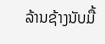ລ້ານຊ້າງນັບມື້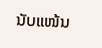ນັບແໜ້ນ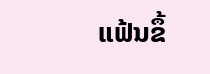ແຟ້ນຂຶ້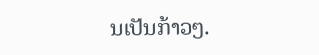ນເປັນກ້າວໆ.